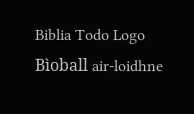Biblia Todo Logo
Bìoball air-loidhne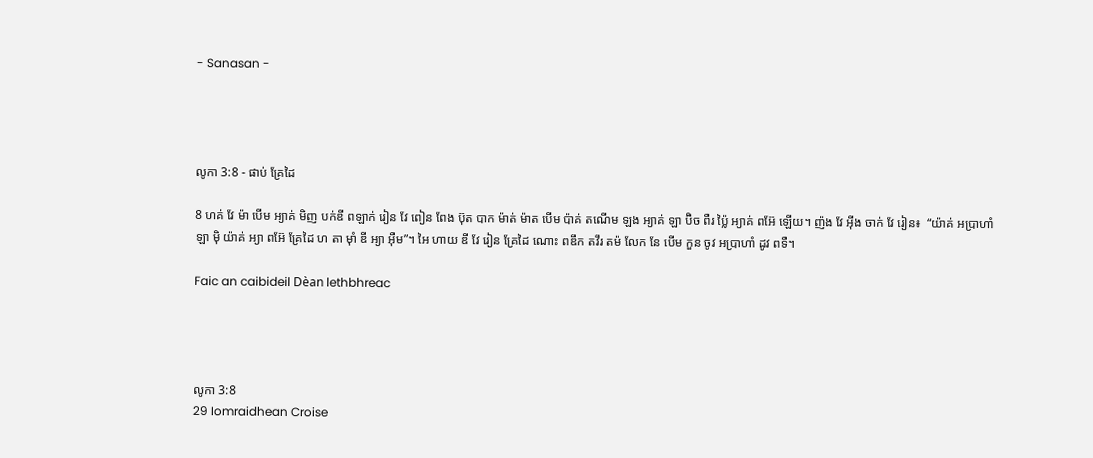- Sanasan -




លូកា 3:8 - ផាប់ គ្រែដៃ

8 ហគ់ វែ ម៉ា បើម អ្យាគ់ មិញ បក់ឌី ពឡាក់ រៀន វែ ពៀន ពែង ប៊ុត បាក ម៉ាត់ ម៉ាត បើម ប៉ាគ់ តណើម ឡង អ្យាគ់ ឡា ប៊ិច ពឺរ ប្ល៉ៃ អ្យាគ់ ពអ៊ែ ឡើយ។ ញ៉ង វែ អ៊ីង ចាក់ វែ រៀន៖  “យ៉ាគ់ អប្រាហាំ ឡា ម៉ិ យ៉ាគ់ អ្យា ពអ៊ែ គ្រែដៃ ហ តា ម៉ាំ ឌី អ្យា អ៊ឺម”។ អៃ ហាយ ឌី វែ រៀន គ្រែដៃ ណោះ ពឌឹក តវឹរ តម៉ លែក នែ បើម កួន ចូវ អប្រាហាំ ដូវ ពទឺ។

Faic an caibideil Dèan lethbhreac




លូកា 3:8
29 Iomraidhean Croise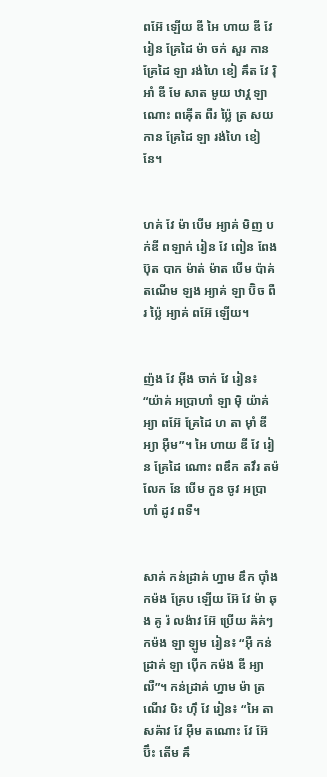ពអ៊ែ ឡើយ ឌី អៃ ហាយ ឌី វែ រៀន គ្រែដៃ ម៉ា ចក់ សួរ កាន គ្រែដៃ ឡា រង់ហៃ ខៀ ឝឹត វែ រ៉ិ អាំ ឌី មែ សាត មូយ ឋាវ្គ ឡា ណោះ ពឝ៉ើត ពឺរ ប្ល៉ៃ ត្រ សយ កាន គ្រែដៃ ឡា រង់ហៃ ខៀ នែ។


ហគ់ វែ ម៉ា បើម អ្យាគ់ មិញ បក់ឌី ពឡាក់ រៀន វែ ពៀន ពែង ប៊ុត បាក ម៉ាត់ ម៉ាត បើម ប៉ាគ់ តណើម ឡង អ្យាគ់ ឡា ប៊ិច ពឺរ ប្ល៉ៃ អ្យាគ់ ពអ៊ែ ឡើយ។


ញ៉ង វែ អ៊ីង ចាក់ វែ រៀន៖  “យ៉ាគ់ អប្រាហាំ ឡា ម៉ិ យ៉ាគ់ អ្យា ពអ៊ែ គ្រែដៃ ហ តា ម៉ាំ ឌី អ្យា អ៊ឺម”។ អៃ ហាយ ឌី វែ រៀន គ្រែដៃ ណោះ ពឌឹក តវឹរ តម៉ លែក នែ បើម កួន ចូវ អប្រាហាំ ដូវ ពទឺ។


សាគ់ កន់ដ្រាគ់ ហ្នាម ឌឹក ប៉ាំង កម៉ង គ្រែប ឡើយ អ៊ែ វែ ម៉ា ឆុង គូ រ៉ លង៉ាវ អ៊ែ ប្រើយ ឝ៉គ់ៗ កម៉ង ឡា ឡូម រៀន៖ “អ៊ឺ កន់ដ្រាគ់ ឡា ប៉ើក កម៉ង ឌី អ្យា ឍឺ”។ កន់ដ្រាគ់ ហ្នាម ម៉ា ត្រណើវ ឞិះ ហ៊ឹ វែ រៀន៖ “អៃ តា សឝ៉ាវ វែ អ៊ឺម តណោះ វែ អ៊ែ ប៊ឹះ តើម ឝឹ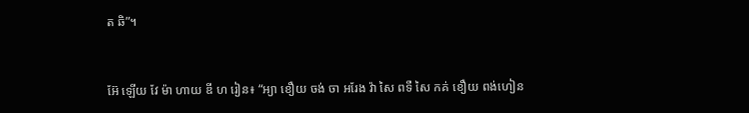ត ឆិ”។


អ៊ែ ឡើយ វែ ម៉ា ហាយ ឌី ហ រៀន៖ “អ្យា ខឿយ ចង់ ចា អរែង វ៉ា សៃ ពទឺ សៃ កគ់ ខឿយ ពង់ហៀន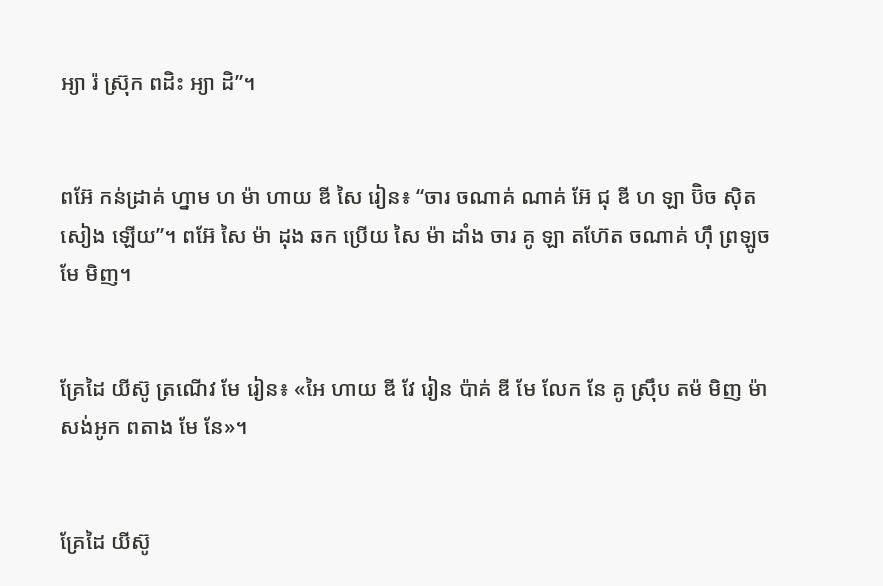អ្យា រ៉ ស្រ៊ុក ពដិះ អ្យា ដិ”។


ពអ៊ែ កន់ដ្រាគ់ ហ្នាម ហ ម៉ា ហាយ ឌី សៃ រៀន៖ “ចារ ចណាគ់ ណាគ់ អ៊ែ ជុ ឌី ហ ឡា ប៊ិច ស៊ិត សៀង ឡើយ”។ ពអ៊ែ សៃ ម៉ា ដុង ឆក ប្រើយ សៃ ម៉ា ដាំង ចារ គូ ឡា តហ៊ែត ចណាគ់ ហ៊ឹ ព្រឡូច មែ មិញ។


គ្រែដៃ យីស៊ូ ត្រណើវ មែ រៀន៖ «អៃ ហាយ ឌី វែ រៀន ប៉ាគ់ ឌី មែ លែក នែ គូ ស្រ៊ឹប តម៉ មិញ ម៉ា សង់អូក ពតាង មែ នែ»។


គ្រែដៃ យីស៊ូ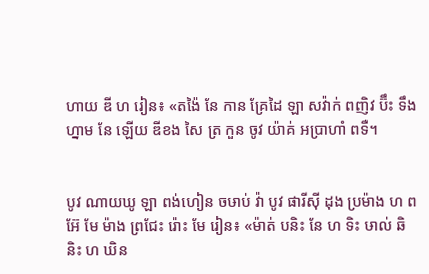ហាយ ឌី ហ រៀន៖ «តង៉ៃ នែ កាន គ្រែដៃ ឡា សវ៉ាក់ ពញិវ ប៊ឹះ ទឹង ហ្នាម នែ ឡើយ ឌីខង សៃ ត្រ កួន ចូវ យ៉ាគ់ អប្រាហាំ ពទឺ។


បូវ ណាយឃូ ឡា ពង់ហៀន ចឞាប់ វ៉ា បូវ ផារីស៊ី ដុង ប្រម៉ាង ហ ពអ៊ែ មែ ម៉ាង ព្រជែះ រ៉ោះ មែ រៀន៖ «ម៉ាត់ បនិះ នែ ហ ទិះ ឞាល់ ឆិ និះ ហ ឃិន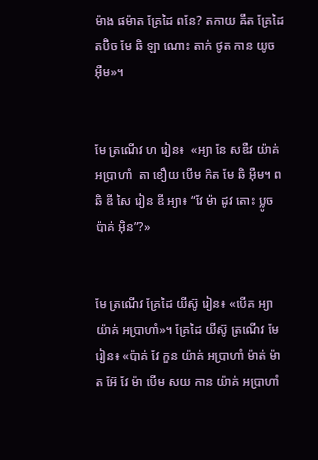ម៉ាង ផម៉ាត គ្រែដៃ ពនែ? តកាយ ឝឹត គ្រែដៃ តប៊ិច មែ ឆិ ឡា ណោះ តាក់ ថូត កាន យូច អ៊ឺម»។


មែ ត្រណើវ ហ រៀន៖  «អ្យា នែ សឌឺវ យ៉ាគ់ អប្រាហាំ  តា ខឿយ បើម ក៝ត មែ ឆិ អ៊ឺម។ ពឆិ ឌី សៃ រៀន ឌី អ្យា៖ “វែ ម៉ា ដូវ តោះ ប្លូច ប៉ាគ់ អ៊ិន”?»


មែ ត្រណើវ គ្រែដៃ យីស៊ូ រៀន៖ «បើគ អ្យា យ៉ាគ់ អប្រាហាំ»។ គ្រែដៃ យីស៊ូ ត្រណើវ មែ រៀន៖ «ប៉ាគ់ វែ កួន យ៉ាគ់ អប្រាហាំ ម៉ាត់ ម៉ាត អ៊ែ វែ ម៉ា បើម សយ កាន យ៉ាគ់ អប្រាហាំ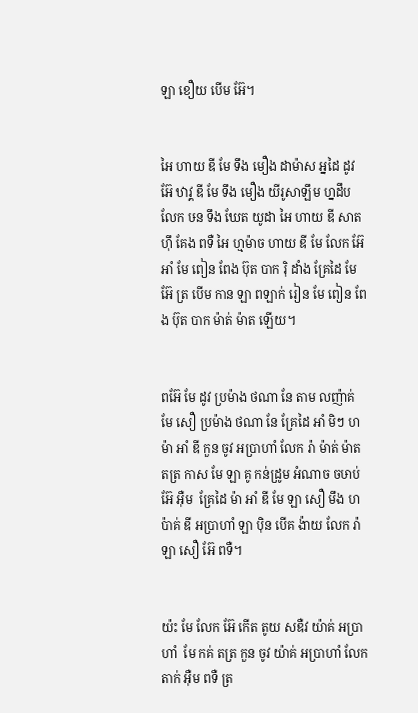ឡា ខឿយ បើម អ៊ែ។


អៃ ហាយ ឌី មែ ទឹង មឿង ដាម៉ាស អ្នដៃ ដូវ អ៊ែ ឋាវ្គ ឌី មែ ទឹង មឿង យីរូសាឡឹម ហ្នដឹប លែក ឞន ទឹង ឃែត យូដា អៃ ហាយ ឌី សាត ហ៊ឹ គែង ពទឺ អៃ ហ្មម៉ាច ហាយ ឌី មែ លែក អ៊ែ អាំ មែ ពៀន ពែង ប៊ុត បាក រ៉ិ ដាំង គ្រែដៃ មែ អ៊ែ ត្រ បើម កាន ឡា ពឡាក់ រៀន មែ ពៀន ពែង ប៊ុត បាក ម៉ាត់ ម៉ាត ឡើយ។


ពអ៊ែ មែ ដូវ ប្រម៉ាង ថណា នែ តាម លញ៉ាគ់ មែ សឿ ប្រម៉ាង ថណា នែ គ្រែដៃ អាំ មិៗ ហ ម៉ា អាំ ឌី កួន ចូវ អប្រាហាំ លែក រ៉ា ម៉ាត់ ម៉ាត តត្រ កាស មែ ឡា គូ កន់ដ្រូម អំណាច ចឞាប់ អ៊ែ អ៊ឺម  គ្រែដៃ ម៉ា អាំ ឌី មែ ឡា សឿ មឹង ហ ប៉ាគ់ ឌី អប្រាហាំ ឡា ប៉ិន បើគ ង៉ាយ លែក រ៉ា ឡា សឿ អ៊ែ ពទឺ។


យ៉ះ មែ លែក អ៊ែ កើត តូយ សឌឺវ យ៉ាគ់ អប្រាហាំ  មែ កគ់ តត្រ កួន ចូវ យ៉ាគ់ អប្រាហាំ លែក តាក់ អ៊ឺម ពទឺ ត្រ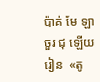ប៉ាគ់ មែ ឡា ចួរ ជុ ឡើយ រៀន  «តូ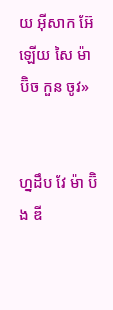យ អ៊ីសាក អ៊ែ ឡើយ សៃ ម៉ា ប៊ិច កួន ចូវ»


ហ្នដឹប វែ ម៉ា ប៊ិង ឌី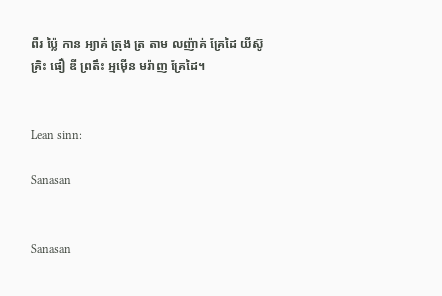ពឺរ ប្ល៉ៃ កាន អ្យាគ់ ត្រុង ត្រ តាម លញ៉ាគ់ គ្រែដៃ យីស៊ូ គ្រិះ ផឿ ឌី ព្រតឹះ អ្មម៉ើន មរ៉ាញ គ្រែដៃ។


Lean sinn:

Sanasan


Sanasan